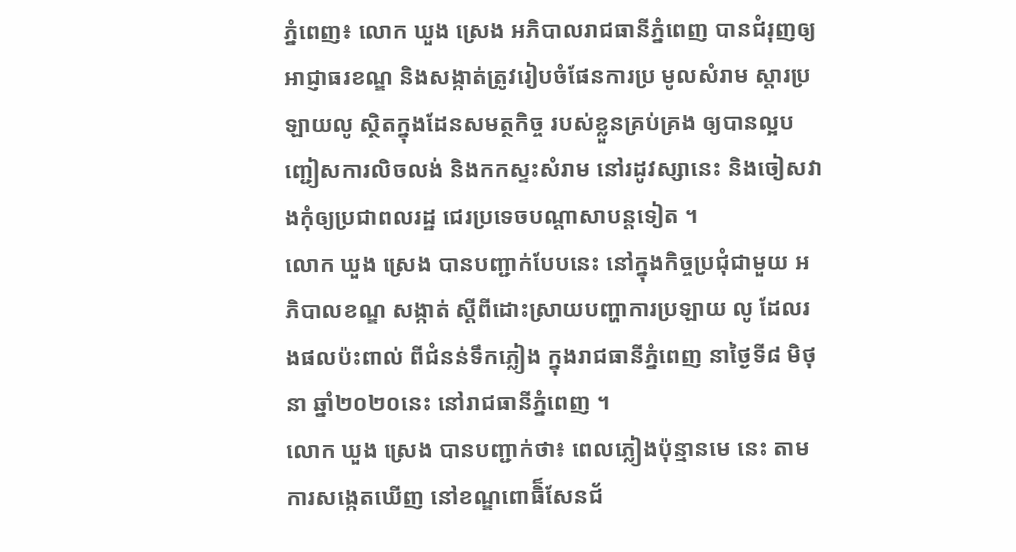ភ្នំពេញ៖ លោក ឃួង ស្រេង អភិបាលរាជធានីភ្នំពេញ បានជំរុញឲ្យអាជ្ញាធរខណ្ឌ និងសង្កាត់ត្រូវរៀបចំផែនការប្រ មូលសំរាម ស្ដារប្រឡាយលូ ស្ថិតក្នុងដែនសមត្ថកិច្ច របស់ខ្លួនគ្រប់គ្រង ឲ្យបានល្អបញ្ជៀសការលិចលង់ និងកកស្ទះសំរាម នៅរដូវស្សានេះ និងចៀសវាងកុំឲ្យប្រជាពលរដ្ឋ ជេរប្រទេចបណ្ដាសាបន្ដទៀត ។
លោក ឃួង ស្រេង បានបញ្ជាក់បែបនេះ នៅក្នុងកិច្ចប្រជុំជាមួយ អភិបាលខណ្ឌ សង្កាត់ ស្ដីពីដោះស្រាយបញ្ហាការប្រឡាយ លូ ដែលរងផលប៉ះពាល់ ពីជំនន់ទឹកភ្លៀង ក្នុងរាជធានីភ្នំពេញ នាថ្ងៃទី៨ មិថុនា ឆ្នាំ២០២០នេះ នៅរាជធានីភ្នំពេញ ។
លោក ឃួង ស្រេង បានបញ្ជាក់ថា៖ ពេលភ្លៀងប៉ុន្មានមេ នេះ តាមការសង្កេតឃើញ នៅខណ្ឌពោធិ៏សែនជ័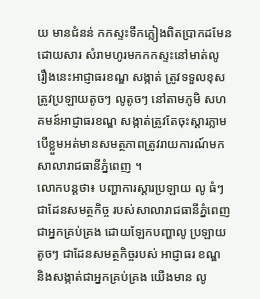យ មានជំនន់ កកស្ទះទឹកភ្លៀងពិតប្រាកដមែន ដោយសារ សំរាមហូរមកកកស្ទះនៅមាត់លូ រឿងនេះអាជ្ញាធរខណ្ឌ សង្កាត់ ត្រូវទទួលខុសត្រូវប្រឡាយតូចៗ លូតូចៗ នៅតាមភូមិ សហគមន៍អាជ្ញាធរខណ្ឌ សង្កាត់ត្រូវតែចុះស្ដារភ្លាម បើខ្លួមអត់មានសមត្ថភាពត្រូវរាយការណ៍មក សាលារាជធានីភ្នំពេញ ។
លោកបន្ដថា៖ បញ្ហាការស្ដារប្រឡាយ លូ ធំៗ ជាដែនសមត្ថកិច្ច របស់សាលារាជធានីភ្នំពេញ ជាអ្នកគ្រប់គ្រង ដោយឡែកបញ្ហាលូ ប្រឡាយតូចៗ ជាដែនសមត្ថកិច្ចរបស់ អាជ្ញាធរ ខណ្ឌ និងសង្កាត់ជាអ្នកគ្រប់គ្រង យើងមាន លូ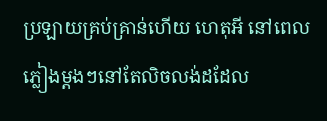ប្រឡាយគ្រប់គ្រាន់ហើយ ហេតុអី នៅពេលភ្លៀងម្ដងៗនៅតែលិចលង់ដដែល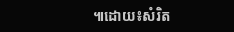៕ដោយ៖សំរិត